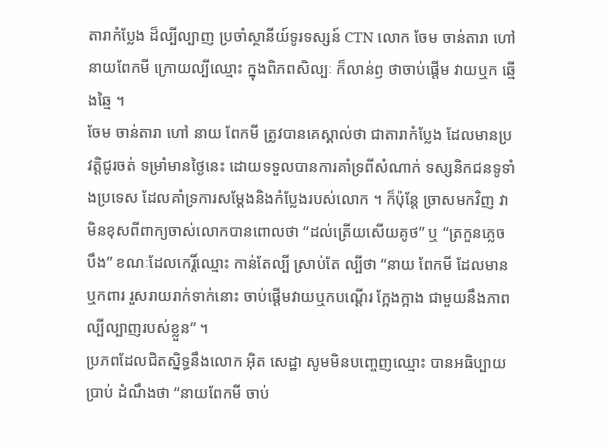តារាកំប្លែង ដ៏ល្បីល្បាញ ប្រចាំស្ថានីយ៍ទូរទស្សន៍ CTN លោក ចែម ចាន់តារា ហៅនាយពែកមី ក្រោយល្បីឈ្មោះ ក្នុងពិភពសិល្បៈ ក៏លាន់ឭ ថាចាប់ផ្តើម វាយឬក ឆ្មើងឆ្មៃ ។
ចែម ចាន់តារា ហៅ នាយ ពែកមី ត្រូវបានគេស្គាល់ថា ជាតារាកំប្លែង ដែលមានប្រវត្តិជូរចត់ ទម្រាំមានថ្ងៃនេះ ដោយទទួលបានការគាំទ្រពីសំណាក់ ទស្សនិកជនទូទាំងប្រទេស ដែលគាំទ្រការសម្តែងនិងកំប្លែងរបស់លោក ។ ក៏ប៉ុន្តែ ច្រាសមកវិញ វាមិនខុសពីពាក្យចាស់លោកបានពោលថា “ដល់ត្រើយសើយគូថ” ឬ “ត្រកួនភ្លេចបឹង” ខណៈដែលកេរ្តិ៍ឈ្មោះ កាន់តែល្បី ស្រាប់តែ ល្បីថា “នាយ ពែកមី ដែលមានឬកពារ រួសរាយរាក់ទាក់នោះ ចាប់ផ្តើមវាយឬកបណ្តើរ ក្អែងក្អាង ជាមួយនឹងភាពល្បីល្បាញរបស់ខ្លួន” ។
ប្រភពដែលជិតស្និទ្ធនឹងលោក អ៊ិត សេដ្ឋា សូមមិនបញ្ចេញឈ្មោះ បានអធិប្បាយប្រាប់ ដំណឹងថា “នាយពែកមី ចាប់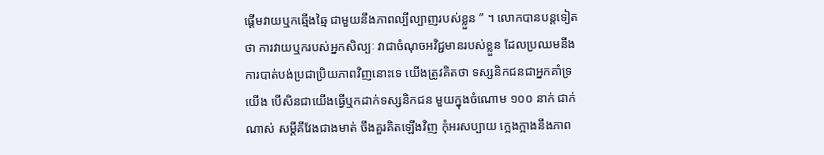ផ្តើមវាយឬកឆ្មើងឆ្មៃ ជាមួយនឹងភាពល្បីល្បាញរបស់ខ្លួន ” ។ លោកបានបន្តទៀតថា ការវាយឬករបស់អ្នកសិល្បៈ វាជាចំណុចអវិជ្ជមានរបស់ខ្លួន ដែលប្រឈមនឹងការបាត់បង់ប្រជាប្រិយភាពវិញនោះទេ យើងត្រូវគិតថា ទស្សនិកជនជាអ្នកគាំទ្រយើង បើសិនជាយើងធ្វើឬកដាក់ទស្សនិកជន មួយក្នុងចំណោម ១០០ នាក់ ជាក់ណាស់ សម្តីគឹវែងជាងមាត់ ចឹងគួរគិតឡើងវិញ កុំអរសប្បាយ ក្អេងក្អាងនឹងភាព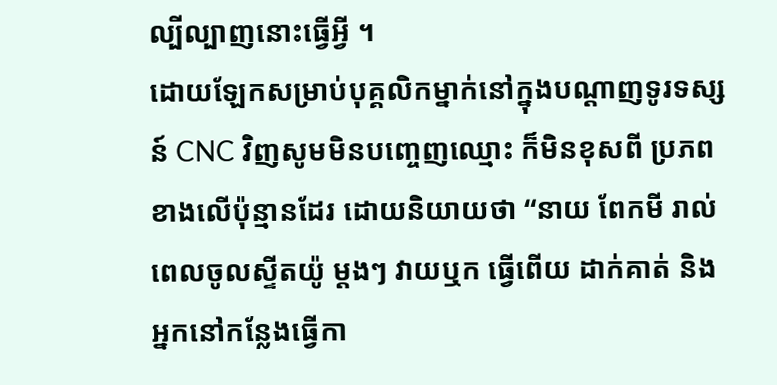ល្បីល្បាញនោះធ្វើអ្វី ។
ដោយឡែកសម្រាប់បុគ្គលិកម្នាក់នៅក្នុងបណ្តាញទូរទស្សន៍ CNC វិញសូមមិនបញ្ចេញឈ្មោះ ក៏មិនខុសពី ប្រភពខាងលើប៉ុន្មានដែរ ដោយនិយាយថា “នាយ ពែកមី រាល់ពេលចូលស្ទីតយ៉ូ ម្តងៗ វាយឬក ធ្វើពើយ ដាក់គាត់ និងអ្នកនៅកន្លែងធ្វើកា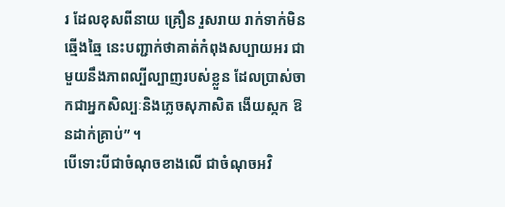រ ដែលខុសពីនាយ គ្រឿន រួសរាយ រាក់ទាក់មិនឆ្មើងឆ្មៃ នេះបញ្ជាក់ថាគាត់កំពុងសប្បាយអរ ជាមួយនឹងភាពល្បីល្បាញរបស់ខ្លួន ដែលប្រាស់ចាកជាអ្នកសិល្បៈនិងភ្លេចសុភាសិត ងើយស្កក ឱនដាក់គ្រាប់” ។
បើទោះបីជាចំណុចខាងលើ ជាចំណុចអវិ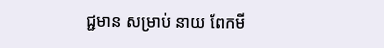ជ្ជមាន សម្រាប់ នាយ ពែកមី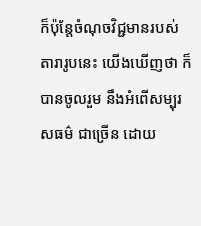ក៏ប៉ុន្តែចំណុចវិជ្ជមានរបស់តារារូបនេះ យើងឃើញថា ក៏បានចូលរួម នឹងអំពើសម្បុរសធម៌ ជាច្រើន ដោយ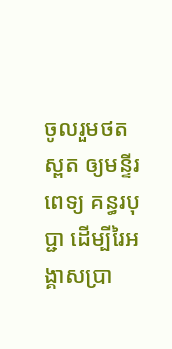ចូលរួមថតស្ពត ឲ្យមន្ទីរពេទ្យ គន្ធរបុប្ជា ដើម្បីរៃអង្គាសប្រា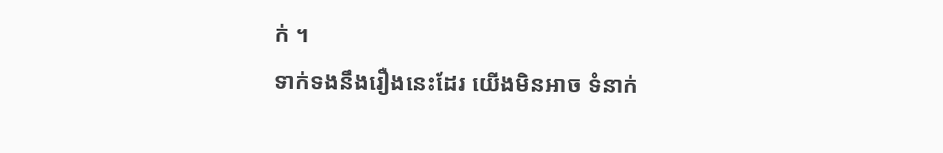ក់ ។
ទាក់ទងនឹងរឿងនេះដែរ យើងមិនអាច ទំនាក់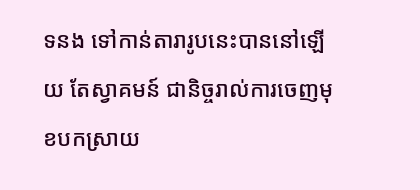ទនង ទៅកាន់តារារូបនេះបាននៅឡើយ តែស្វាគមន៍ ជានិច្ចរាល់ការចេញមុខបកស្រាយ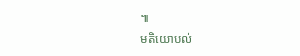៕
មតិយោបល់